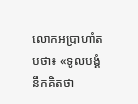លោកអប្រាហាំតបថា៖ «ទូលបង្គំនឹកគិតថា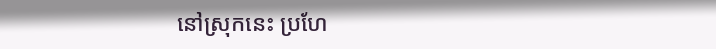នៅស្រុកនេះ ប្រហែ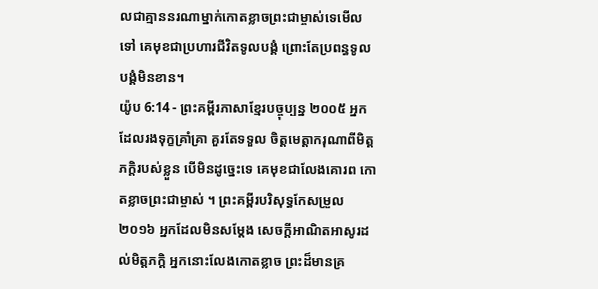លជាគ្មាននរណាម្នាក់កោតខ្លាចព្រះជាម្ចាស់ទេមើលទៅ គេមុខជាប្រហារជីវិតទូលបង្គំ ព្រោះតែប្រពន្ធទូលបង្គំមិនខាន។
យ៉ូប 6:14 - ព្រះគម្ពីរភាសាខ្មែរបច្ចុប្បន្ន ២០០៥ អ្នកដែលរងទុក្ខគ្រាំគ្រា គួរតែទទួល ចិត្តមេត្តាករុណាពីមិត្តភក្ដិរបស់ខ្លួន បើមិនដូច្នេះទេ គេមុខជាលែងគោរព កោតខ្លាចព្រះជាម្ចាស់ ។ ព្រះគម្ពីរបរិសុទ្ធកែសម្រួល ២០១៦ អ្នកដែលមិនសម្ដែង សេចក្ដីអាណិតអាសូរដល់មិត្តភក្ដិ អ្នកនោះលែងកោតខ្លាច ព្រះដ៏មានគ្រ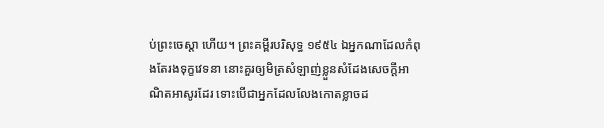ប់ព្រះចេស្តា ហើយ។ ព្រះគម្ពីរបរិសុទ្ធ ១៩៥៤ ឯអ្នកណាដែលកំពុងតែរងទុក្ខវេទនា នោះគួរឲ្យមិត្រសំឡាញ់ខ្លួនសំដែងសេចក្ដីអាណិតអាសូរដែរ ទោះបើជាអ្នកដែលលែងកោតខ្លាចដ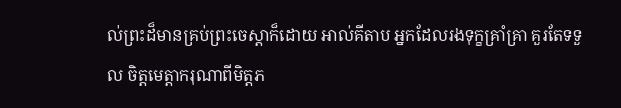ល់ព្រះដ៏មានគ្រប់ព្រះចេស្តាក៏ដោយ អាល់គីតាប អ្នកដែលរងទុក្ខគ្រាំគ្រា គួរតែទទួល ចិត្តមេត្តាករុណាពីមិត្តភ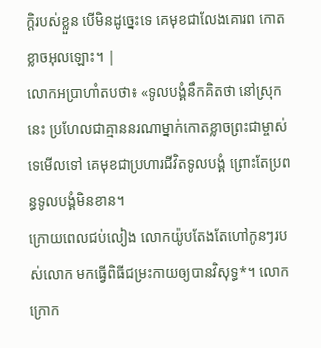ក្ដិរបស់ខ្លួន បើមិនដូច្នេះទេ គេមុខជាលែងគោរព កោតខ្លាចអុលឡោះ។ |
លោកអប្រាហាំតបថា៖ «ទូលបង្គំនឹកគិតថា នៅស្រុកនេះ ប្រហែលជាគ្មាននរណាម្នាក់កោតខ្លាចព្រះជាម្ចាស់ទេមើលទៅ គេមុខជាប្រហារជីវិតទូលបង្គំ ព្រោះតែប្រពន្ធទូលបង្គំមិនខាន។
ក្រោយពេលជប់លៀង លោកយ៉ូបតែងតែហៅកូនៗរបស់លោក មកធ្វើពិធីជម្រះកាយឲ្យបានវិសុទ្ធ*។ លោកក្រោក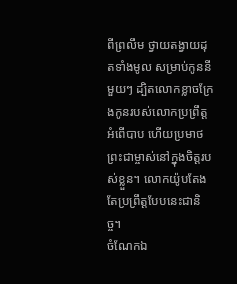ពីព្រលឹម ថ្វាយតង្វាយដុតទាំងមូល សម្រាប់កូននីមួយៗ ដ្បិតលោកខ្លាចក្រែងកូនរបស់លោកប្រព្រឹត្តអំពើបាប ហើយប្រមាថព្រះជាម្ចាស់នៅក្នុងចិត្តរបស់ខ្លួន។ លោកយ៉ូបតែងតែប្រព្រឹត្តបែបនេះជានិច្ច។
ចំណែកឯ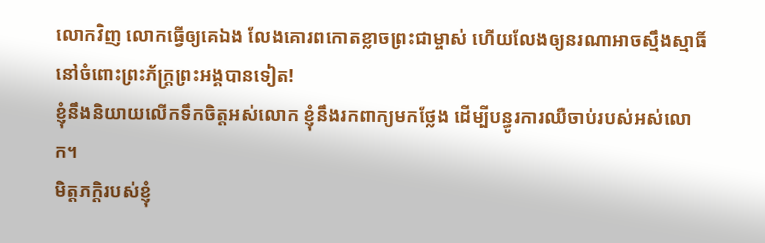លោកវិញ លោកធ្វើឲ្យគេឯង លែងគោរពកោតខ្លាចព្រះជាម្ចាស់ ហើយលែងឲ្យនរណាអាចស្មឹងស្មាធិ៍ នៅចំពោះព្រះភ័ក្ត្រព្រះអង្គបានទៀត!
ខ្ញុំនឹងនិយាយលើកទឹកចិត្តអស់លោក ខ្ញុំនឹងរកពាក្យមកថ្លែង ដើម្បីបន្ធូរការឈឺចាប់របស់អស់លោក។
មិត្តភក្ដិរបស់ខ្ញុំ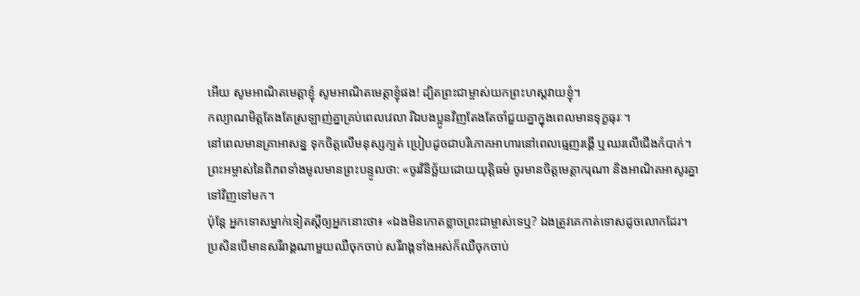អើយ សូមអាណិតមេត្តាខ្ញុំ សូមអាណិតមេត្តាខ្ញុំផង! ដ្បិតព្រះជាម្ចាស់យកព្រះហស្ដវាយខ្ញុំ។
កល្យាណមិត្តតែងតែស្រឡាញ់គ្នាគ្រប់ពេលវេលា រីឯបងប្អូនវិញតែងតែចាំជួយគ្នាក្នុងពេលមានទុក្ខធុរៈ។
នៅពេលមានគ្រាអាសន្ន ទុកចិត្តលើមនុស្សក្បត់ ប្រៀបដូចជាបរិភោគអាហារនៅពេលធ្មេញរង្គើ ឬឈរលើជើងកំបាក់។
ព្រះអម្ចាស់នៃពិភពទាំងមូលមានព្រះបន្ទូលថា: «ចូរវិនិច្ឆ័យដោយយុត្តិធម៌ ចូរមានចិត្តមេត្តាករុណា និងអាណិតអាសូរគ្នាទៅវិញទៅមក។
ប៉ុន្តែ អ្នកទោសម្នាក់ទៀតស្ដីឲ្យអ្នកនោះថា៖ «ឯងមិនកោតខ្លាចព្រះជាម្ចាស់ទេឬ? ឯងត្រូវគេកាត់ទោសដូចលោកដែរ។
ប្រសិនបើមានសរីរាង្គណាមួយឈឺចុកចាប់ សរីរាង្គទាំងអស់ក៏ឈឺចុកចាប់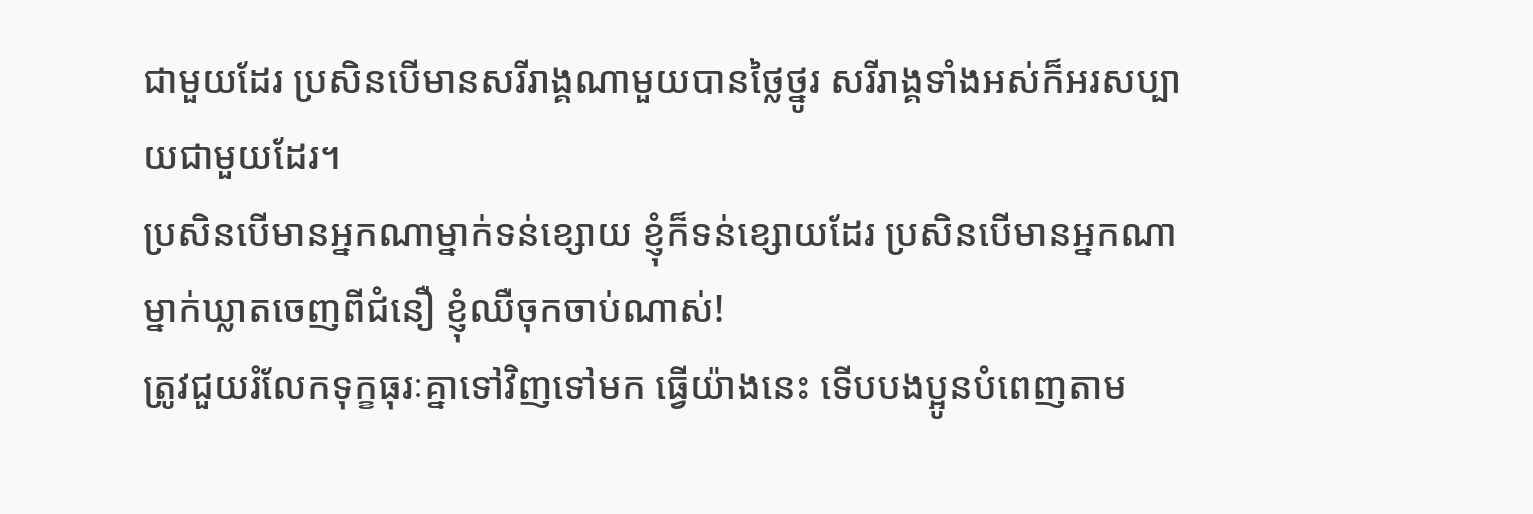ជាមួយដែរ ប្រសិនបើមានសរីរាង្គណាមួយបានថ្លៃថ្នូរ សរីរាង្គទាំងអស់ក៏អរសប្បាយជាមួយដែរ។
ប្រសិនបើមានអ្នកណាម្នាក់ទន់ខ្សោយ ខ្ញុំក៏ទន់ខ្សោយដែរ ប្រសិនបើមានអ្នកណាម្នាក់ឃ្លាតចេញពីជំនឿ ខ្ញុំឈឺចុកចាប់ណាស់!
ត្រូវជួយរំលែកទុក្ខធុរៈគ្នាទៅវិញទៅមក ធ្វើយ៉ាងនេះ ទើបបងប្អូនបំពេញតាម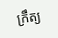ក្រឹត្យ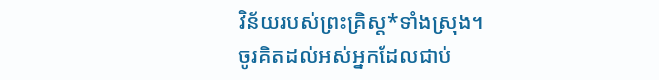វិន័យរបស់ព្រះគ្រិស្ត*ទាំងស្រុង។
ចូរគិតដល់អស់អ្នកដែលជាប់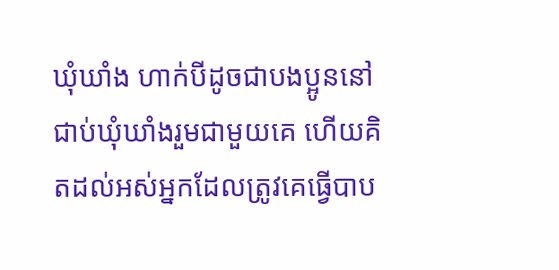ឃុំឃាំង ហាក់បីដូចជាបងប្អូននៅជាប់ឃុំឃាំងរួមជាមួយគេ ហើយគិតដល់អស់អ្នកដែលត្រូវគេធ្វើបាប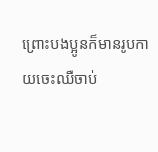ព្រោះបងប្អូនក៏មានរូបកាយចេះឈឺចាប់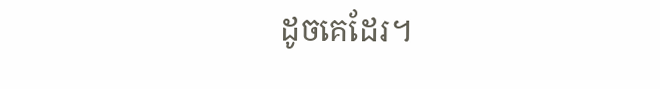ដូចគេដែរ។